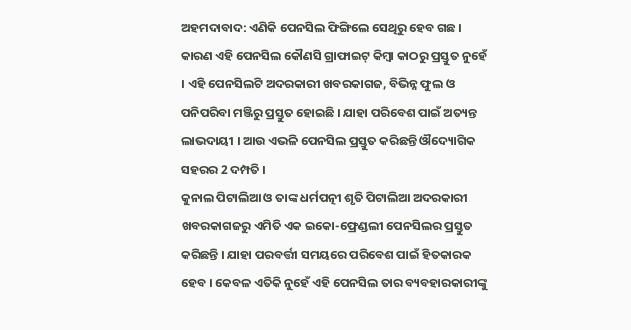ଅହମଦାବାଦ: ଏଣିକି ପେନସିଲ ଫିଙ୍ଗିଲେ ସେଥିରୁ ହେବ ଗଛ । କାରଣ ଏହି ପେନସିଲ କୌଣସି ଗ୍ରାଫାଇଟ୍ କିମ୍ବା କାଠରୁ ପ୍ରସ୍ତୁତ ନୁହେଁ । ଏହି ପେନସିଲଟି ଅଦରକାରୀ ଖବରକାଗଜ, ବିଭିନ୍ନ ଫୁଲ ଓ ପନିପରିବା ମଞ୍ଜିରୁ ପ୍ରସ୍ତୁତ ହୋଇଛି । ଯାହା ପରିବେଶ ପାଇଁ ଅତ୍ୟନ୍ତ ଲାଭଦାୟୀ । ଆଉ ଏଭଳି ପେନସିଲ ପ୍ରସ୍ତୁତ କରିଛନ୍ତି ଔଦ୍ୟୋଗିକ ସହରର 2 ଦମ୍ପତି ।
କୁନାଲ ପିଟାଲିଆ ଓ ତାଙ୍କ ଧର୍ମପତ୍ନୀ ଶୃତି ପିଟାଲିଆ ଅଦରକାରୀ ଖବରକାଗଜରୁ ଏମିତି ଏକ ଇକୋ-ଫ୍ରେଣ୍ଡଲୀ ପେନସିଲର ପ୍ରସ୍ତୁତ କରିଛନ୍ତି । ଯାହା ପରବର୍ତ୍ତୀ ସମୟରେ ପରିବେଶ ପାଇଁ ହିତକାରକ ହେବ । କେବଳ ଏତିକି ନୁହେଁ ଏହି ପେନସିଲ ତାର ବ୍ୟବହାରକାରୀଙ୍କୁ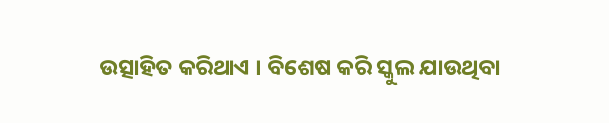ଉତ୍ସାହିତ କରିଥାଏ । ବିଶେଷ କରି ସ୍କୁଲ ଯାଉଥିବା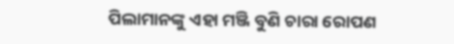ପିଲାମାନଙ୍କୁ ଏହା ମଞ୍ଜି ବୁଣି ଚାରା ରୋପଣ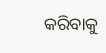କରିବାକୁ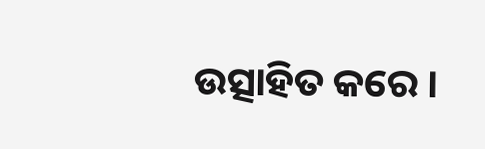ଉତ୍ସାହିତ କରେ ।